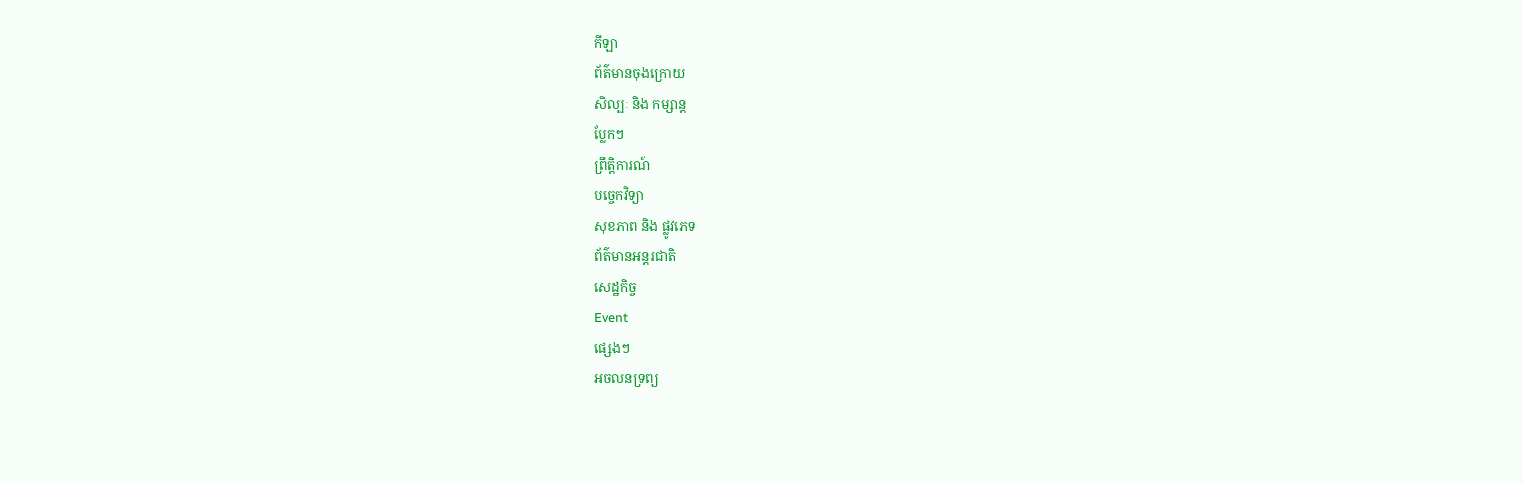កីឡា
ព័ត៌មានចុងក្រោយ
សិល្បៈ និង កម្សាន្ត
ប្លែកៗ
ព្រឹត្តិការណ៍
បច្ចេកវិទ្យា
សុខភាព និង ផ្លូវភេទ
ព័ត៌មានអន្តរជាតិ
សេដ្ឋកិច្ច
Event
ផ្សេងៗ
អចលនទ្រព្យ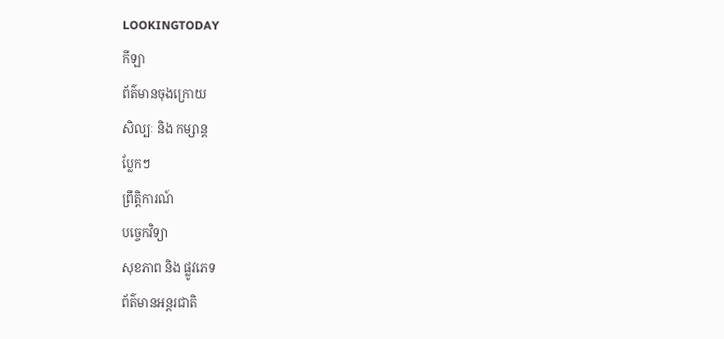LOOKINGTODAY
កីឡា
ព័ត៌មានចុងក្រោយ
សិល្បៈ និង កម្សាន្ត
ប្លែកៗ
ព្រឹត្តិការណ៍
បច្ចេកវិទ្យា
សុខភាព និង ផ្លូវភេទ
ព័ត៌មានអន្តរជាតិ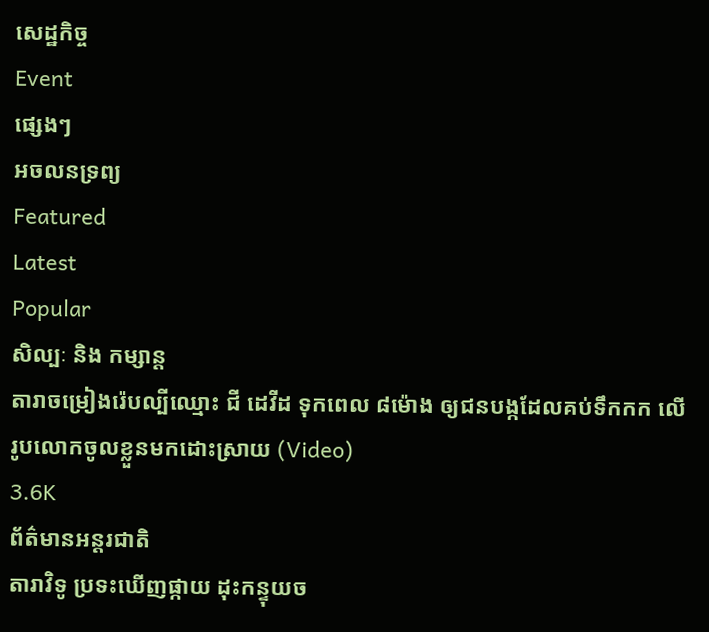សេដ្ឋកិច្ច
Event
ផ្សេងៗ
អចលនទ្រព្យ
Featured
Latest
Popular
សិល្បៈ និង កម្សាន្ត
តារាចម្រៀងរ៉េបល្បីឈ្មោះ ជី ដេវីដ ទុកពេល ៨ម៉ោង ឲ្យជនបង្កដែលគប់ទឹកកក លើរូបលោកចូលខ្លួនមកដោះស្រាយ (Video)
3.6K
ព័ត៌មានអន្តរជាតិ
តារាវិទូ ប្រទះឃើញផ្កាយ ដុះកន្ទុយច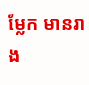ម្លែក មានរាង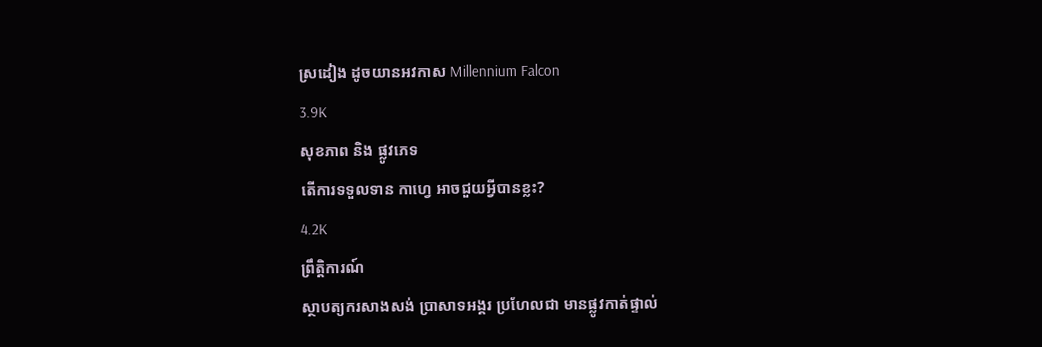ស្រដៀង ដូចយានអវកាស Millennium Falcon
3.9K
សុខភាព និង ផ្លូវភេទ
តើការទទួលទាន កាហ្វេ អាចជួយអ្វីបានខ្លះ?
4.2K
ព្រឹត្តិការណ៍
ស្ថាបត្យករសាងសង់ ប្រាសាទអង្គរ ប្រហែលជា មានផ្លូវកាត់ផ្ទាល់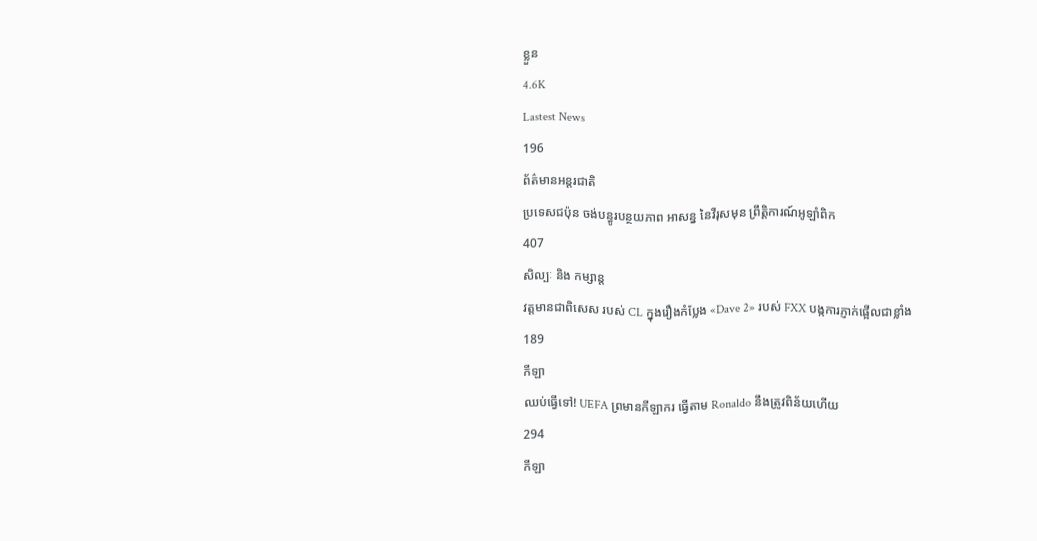ខ្លួន
4.6K
Lastest News
196
ព័ត៌មានអន្តរជាតិ
ប្រទេសជប៉ុន ចង់បន្ធូរបន្ថយភាព អាសន្ន នៃវីរុសមុន ព្រឹត្តិការណ៍អូឡាំពិក
407
សិល្បៈ និង កម្សាន្ត
វត្តមានជាពិសេស របស់ CL ក្នុងរឿងកំប្លែង «Dave 2» របស់ FXX បង្កការភ្ញាក់ផ្អើលជាខ្លាំង
189
កីឡា
ឈប់ធ្វើទៅ! UEFA ព្រមានកីឡាករ ធ្វើតាម Ronaldo នឹងត្រូវពិន័យហើយ
294
កីឡា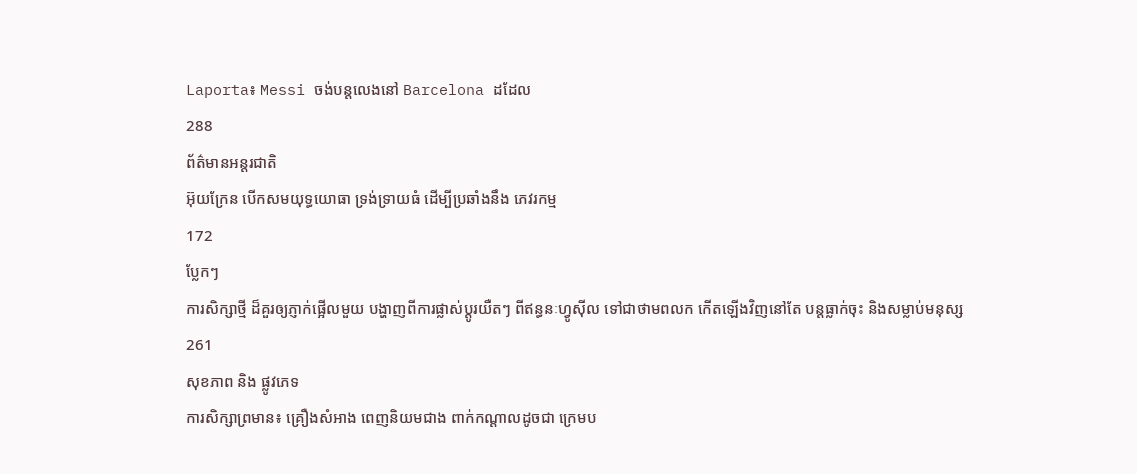Laporta៖ Messi ចង់បន្តលេងនៅ Barcelona ដដែល
288
ព័ត៌មានអន្តរជាតិ
អ៊ុយក្រែន បើកសមយុទ្ធយោធា ទ្រង់ទ្រាយធំ ដើម្បីប្រឆាំងនឹង ភេវរកម្ម
172
ប្លែកៗ
ការសិក្សាថ្មី ដ៏គួរឲ្យភ្ញាក់ផ្អើលមួយ បង្ហាញពីការផ្លាស់ប្តូរយឺតៗ ពីឥន្ធនៈហ្វូស៊ីល ទៅជាថាមពលក កើតឡើងវិញនៅតែ បន្តធ្លាក់ចុះ និងសម្លាប់មនុស្ស
261
សុខភាព និង ផ្លូវភេទ
ការសិក្សាព្រមាន៖ គ្រឿងសំអាង ពេញនិយមជាង ពាក់កណ្តាលដូចជា ក្រេមប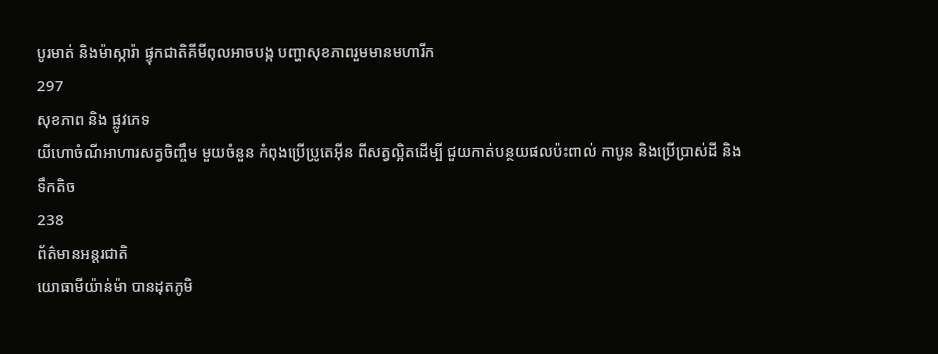បូរមាត់ និងម៉ាស្ការ៉ា ផ្ទុកជាតិគីមីពុលអាចបង្ក បញ្ហាសុខភាពរួមមានមហារីក
297
សុខភាព និង ផ្លូវភេទ
យីហោចំណីអាហារសត្វចិញ្ចឹម មួយចំនួន កំពុងប្រើប្រូតេអ៊ីន ពីសត្វល្អិតដើម្បី ជួយកាត់បន្ថយផលប៉ះពាល់ កាបូន និងប្រើប្រាស់ដី និងទឹកតិច
238
ព័ត៌មានអន្តរជាតិ
យោធាមីយ៉ាន់ម៉ា បានដុតភូមិ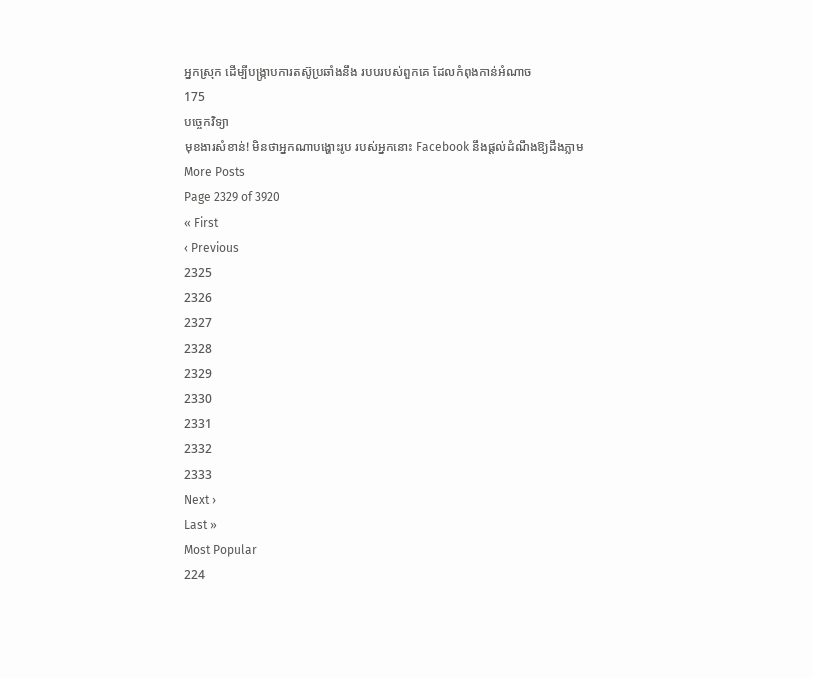អ្នកស្រុក ដើម្បីបង្ក្រាបការតស៊ូប្រឆាំងនឹង របបរបស់ពួកគេ ដែលកំពុងកាន់អំណាច
175
បច្ចេកវិទ្យា
មុខងារសំខាន់! មិនថាអ្នកណាបង្ហោះរូប របស់អ្នកនោះ Facebook នឹងផ្ដល់ដំណឹងឱ្យដឹងភ្លាម
More Posts
Page 2329 of 3920
« First
‹ Previous
2325
2326
2327
2328
2329
2330
2331
2332
2333
Next ›
Last »
Most Popular
224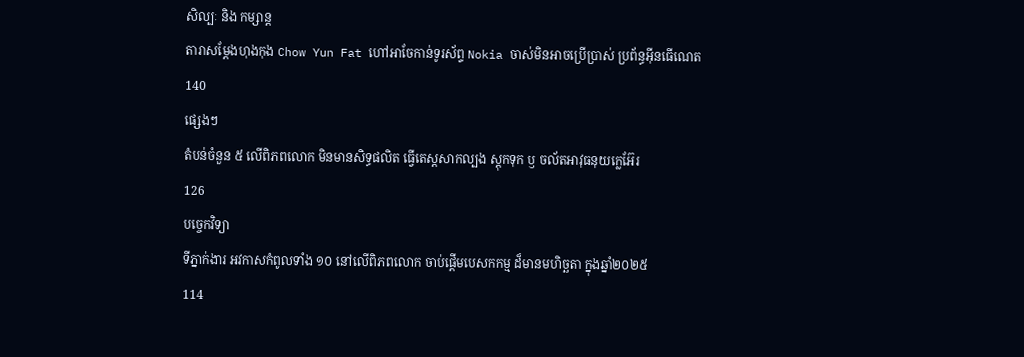សិល្បៈ និង កម្សាន្ត
តារាសម្តែងហុងកុង Chow Yun Fat ហៅអាចែកាន់ទូរស័ព្ទ Nokia ចាស់មិនអាចប្រើប្រាស់ ប្រព័ន្ធអ៊ីនធើណេត
140
ផ្សេងៗ
តំបន់ចំនួន ៥ លើពិភពលោក មិនមានសិទ្ធផលិត ធ្វើតេស្តសាកល្បង ស្តុកទុក ឫ ចល័តអាវុធនុយក្លេអ៊ែរ
126
បច្ចេកវិទ្យា
ទីភ្នាក់ងារ អវកាសកំពូលទាំង ១០ នៅលើពិភពលោក ចាប់ផ្តើមបេសកកម្ម ដ៏មានមហិច្ឆតា ក្នុងឆ្នាំ២០២៥
114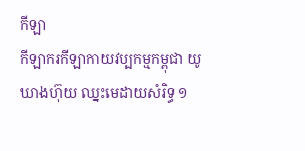កីឡា
កីឡាករកីឡាកាយវប្បកម្មកម្ពុជា យូ ឃាងហ៊ុយ ឈ្នះមេដាយសំរិទ្ធ ១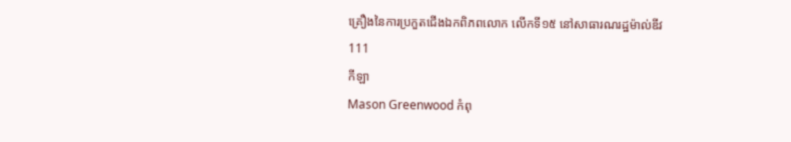គ្រឿងនៃការប្រកួតជើងឯកពិភពលោក លើកទី១៥ នៅសាធារណរដ្ឋម៉ាល់ឌីវ
111
កីឡា
Mason Greenwood កំពុ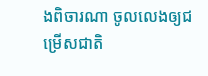ងពិចារណា ចូលលេងឲ្យជម្រើសជាតិ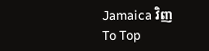Jamaica វិញ
To Top